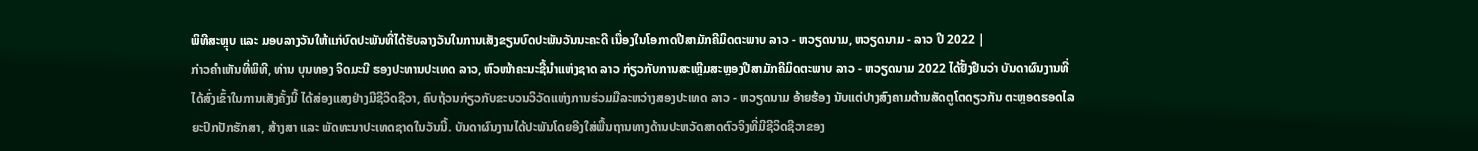ພິທີສະຫຼຸບ ແລະ ມອບລາງວັນໃຫ້ແກ່ບົດປະພັນທີ່ໄດ້ຮັບລາງວັນໃນການເສັງຂຽນບົດປະພັນວັນນະຄະດີ ເນື່ອງໃນໂອກາດປີສາມັກຄີມິດຕະພາບ ລາວ - ຫວຽດນາມ, ຫວຽດນາມ - ລາວ ປີ 2022 |
ກ່າວຄຳເຫັນທີ່ພິທີ, ທ່ານ ບຸນທອງ ຈິດມະນີ ຮອງປະທານປະເທດ ລາວ, ຫົວໜ້າຄະນະຊີ້ນຳແຫ່ງຊາດ ລາວ ກ່ຽວກັບການສະເຫຼີມສະຫຼອງປີສາມັກຄີມິດຕະພາບ ລາວ - ຫວຽດນາມ 2022 ໄດ້ຢັ້ງຢືນວ່າ ບັນດາຜົນງານທີ່ໄດ້ສົ່ງເຂົ້າໃນການເສັງຄັ້ງນີ້ ໄດ້ສ່ອງແສງຢ່າງມີຊີວິດຊີວາ, ຄົບຖ້ວນກ່ຽວກັບຂະບວນວິວັດແຫ່ງການຮ່ວມມືລະຫວ່າງສອງປະເທດ ລາວ - ຫວຽດນາມ ອ້າຍຮ້ອງ ນັບແຕ່ປາງສົງຄາມຕ້ານສັດຕູໂຕດຽວກັນ ຕະຫຼອດຮອດໄລຍະປົກປັກຮັກສາ, ສ້າງສາ ແລະ ພັດທະນາປະເທດຊາດໃນວັນນີ້. ບັນດາຜົນງານໄດ້ປະພັນໂດຍອີງໃສ່ພື້ນຖານທາງດ້ານປະຫວັດສາດຕົວຈິງທີ່ມີຊີວິດຊີວາຂອງ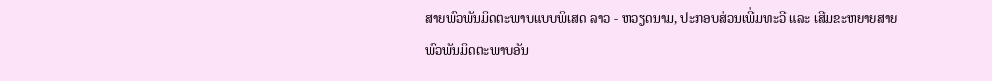ສາຍພົວພັນມິດຕະພາບແບບພິເສດ ລາວ - ຫວຽດນາມ, ປະກອບສ່ວນເພີ່ມທະວີ ແລະ ເສີມຂະຫຍາຍສາຍພົວພັນມິດຕະພາບອັນ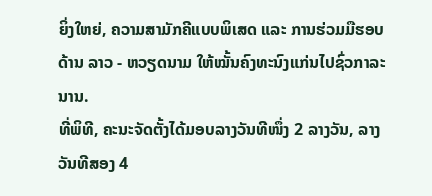ຍິ່ງໃຫຍ່, ຄວາມສາມັກຄີແບບພິເສດ ແລະ ການຮ່ວມມືຮອບດ້ານ ລາວ - ຫວຽດນາມ ໃຫ້ໝັ້ນຄົງທະນົງແກ່ນໄປຊົ່ວກາລະນານ.
ທີ່ພິທີ, ຄະນະຈັດຕັ້ງໄດ້ມອບລາງວັນທີໜຶ່ງ 2 ລາງວັນ, ລາງວັນທີສອງ 4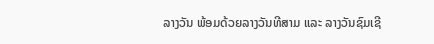ລາງວັນ ພ້ອມດ້ວຍລາງວັນທີສາມ ແລະ ລາງວັນຊົມເຊີ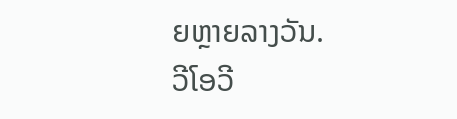ຍຫຼາຍລາງວັນ.
ວີໂອວີ